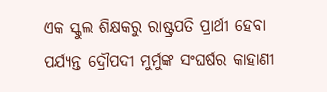ଏକ ସ୍କୁଲ ଶିକ୍ଷକରୁ ରାଷ୍ଟ୍ରପତି ପ୍ରାର୍ଥୀ ହେବା ପର୍ଯ୍ୟନ୍ତ ଦ୍ରୌପଦୀ ମୁର୍ମୁଙ୍କ ସଂଘର୍ଷର କାହାଣୀ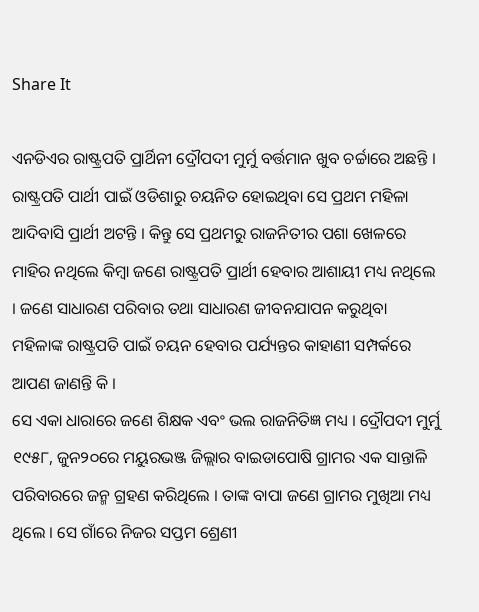Share It

ଏନଡିଏର ରାଷ୍ଟ୍ରପତି ପ୍ରାର୍ଥିନୀ ଦ୍ରୌପଦୀ ମୁର୍ମୁ ବର୍ତ୍ତମାନ ଖୁବ ଚର୍ଚ୍ଚାରେ ଅଛନ୍ତି । ରାଷ୍ଟ୍ରପତି ପାର୍ଥୀ ପାଇଁ ଓଡିଶାରୁ ଚୟନିତ ହୋଇଥିବା ସେ ପ୍ରଥମ ମହିଳା ଆଦିବାସି ପ୍ରାର୍ଥୀ ଅଟନ୍ତି । କିନ୍ତୁ ସେ ପ୍ରଥମରୁ ରାଜନିତୀର ପଶା ଖେଳରେ ମାହିର ନଥିଲେ କିମ୍ବା ଜଣେ ରାଷ୍ଟ୍ରପତି ପ୍ରାର୍ଥୀ ହେବାର ଆଶାୟୀ ମଧ୍ୟ ନଥିଲେ । ଜଣେ ସାଧାରଣ ପରିବାର ତଥା ସାଧାରଣ ଜୀବନଯାପନ କରୁଥିବା ମହିଳାଙ୍କ ରାଷ୍ଟ୍ରପତି ପାଇଁ ଚୟନ ହେବାର ପର୍ଯ୍ୟନ୍ତର କାହାଣୀ ସମ୍ପର୍କରେ ଆପଣ ଜାଣନ୍ତି କି ।
ସେ ଏକା ଧାରାରେ ଜଣେ ଶିକ୍ଷକ ଏବଂ ଭଲ ରାଜନିତିଜ୍ଞ ମଧ୍ୟ । ଦ୍ରୌପଦୀ ମୁର୍ମୁ ୧୯୫୮, ଜୁନ୨୦ରେ ମୟୁରଭଞ୍ଜ ଜିଲ୍ଲାର ବାଇଡାପୋଷି ଗ୍ରାମର ଏକ ସାନ୍ତାଳି ପରିବାରରେ ଜନ୍ମ ଗ୍ରହଣ କରିଥିଲେ । ତାଙ୍କ ବାପା ଜଣେ ଗ୍ରାମର ମୁଖିଆ ମଧ୍ୟ ଥିଲେ । ସେ ଗାଁରେ ନିଜର ସପ୍ତମ ଶ୍ରେଣୀ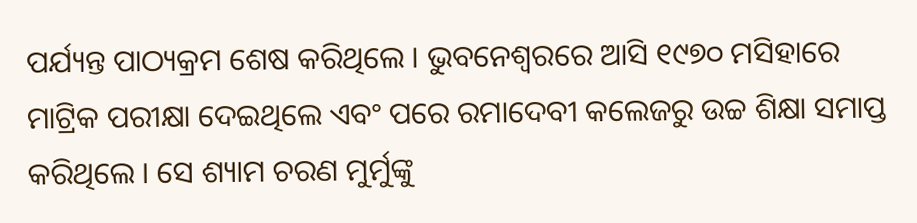ପର୍ଯ୍ୟନ୍ତ ପାଠ୍ୟକ୍ରମ ଶେଷ କରିଥିଲେ । ଭୁବନେଶ୍ୱରରେ ଆସି ୧୯୭୦ ମସିହାରେ ମାଟ୍ରିକ ପରୀକ୍ଷା ଦେଇଥିଲେ ଏବଂ ପରେ ରମାଦେବୀ କଲେଜରୁ ଉଚ୍ଚ ଶିକ୍ଷା ସମାପ୍ତ କରିଥିଲେ । ସେ ଶ୍ୟାମ ଚରଣ ମୁର୍ମୁଙ୍କୁ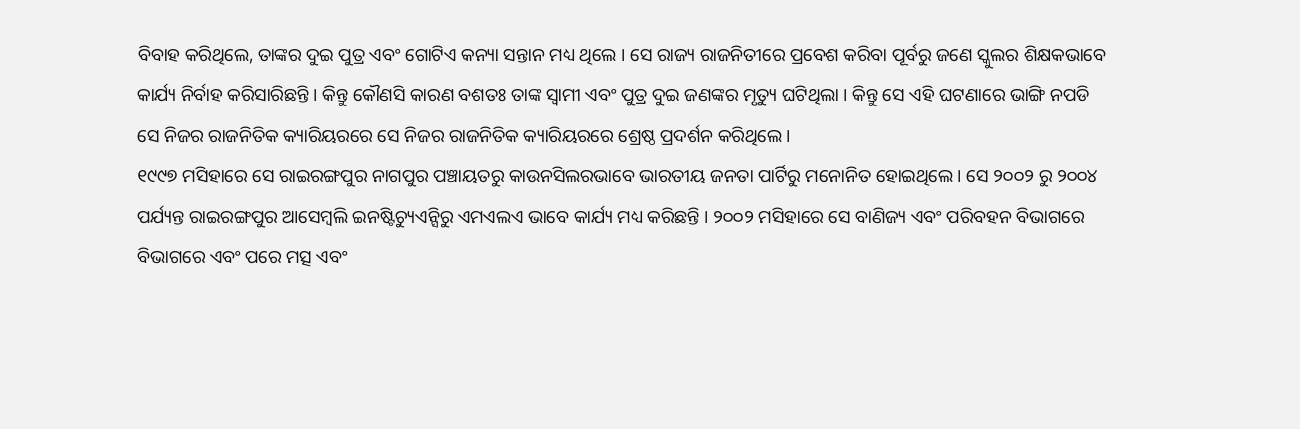ବିବାହ କରିଥିଲେ, ତାଙ୍କର ଦୁଇ ପୁତ୍ର ଏବଂ ଗୋଟିଏ କନ୍ୟା ସନ୍ତାନ ମଧ୍ୟ ଥିଲେ । ସେ ରାଜ୍ୟ ରାଜନିତୀରେ ପ୍ରବେଶ କରିବା ପୂର୍ବରୁ ଜଣେ ସ୍କୁଲର ଶିକ୍ଷକଭାବେ କାର୍ଯ୍ୟ ନିର୍ବାହ କରିସାରିଛନ୍ତି । କିନ୍ତୁ କୌଣସି କାରଣ ବଶତଃ ତାଙ୍କ ସ୍ୱାମୀ ଏବଂ ପୁତ୍ର ଦୁଇ ଜଣଙ୍କର ମୃତ୍ୟୁ ଘଟିଥିଲା । କିନ୍ତୁ ସେ ଏହି ଘଟଣାରେ ଭାଙ୍ଗି ନପଡି ସେ ନିଜର ରାଜନିତିକ କ୍ୟାରିୟରରେ ସେ ନିଜର ରାଜନିତିକ କ୍ୟାରିୟରରେ ଶ୍ରେଷ୍ଠ ପ୍ରଦର୍ଶନ କରିଥିଲେ ।
୧୯୯୭ ମସିହାରେ ସେ ରାଇରଙ୍ଗପୁର ନାଗପୁର ପଞ୍ଚାୟତରୁ କାଉନସିଲରଭାବେ ଭାରତୀୟ ଜନତା ପାର୍ଟିରୁ ମନୋନିତ ହୋଇଥିଲେ । ସେ ୨୦୦୨ ରୁ ୨୦୦୪ ପର୍ଯ୍ୟନ୍ତ ରାଇରଙ୍ଗପୁର ଆସେମ୍ବଲି ଇନଷ୍ଟିଚ୍ୟୁଏନ୍ସିରୁ ଏମଏଲଏ ଭାବେ କାର୍ଯ୍ୟ ମଧ୍ୟ କରିଛନ୍ତି । ୨୦୦୨ ମସିହାରେ ସେ ବାଣିଜ୍ୟ ଏବଂ ପରିବହନ ବିଭାଗରେ ବିଭାଗରେ ଏବଂ ପରେ ମତ୍ସ ଏବଂ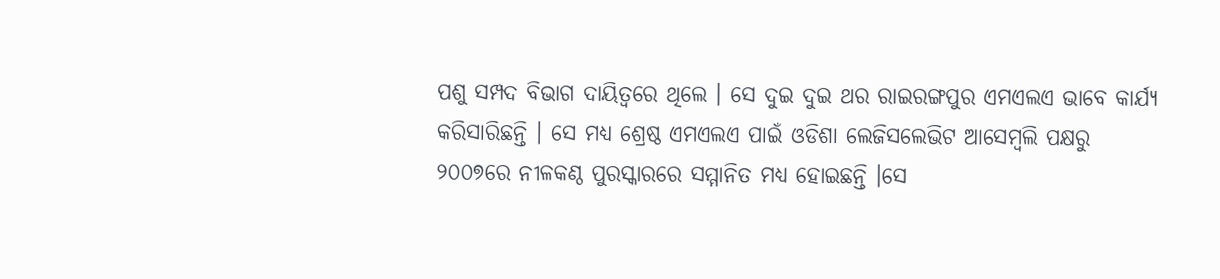ପଶୁ ସମ୍ପଦ ବିଭାଗ ଦାୟିତ୍ୱରେ ଥିଲେ । ସେ ଦୁଇ ଦୁଇ ଥର ରାଇରଙ୍ଗପୁର ଏମଏଲଏ ଭାବେ କାର୍ଯ୍ୟ କରିସାରିଛନ୍ତି । ସେ ମଧ୍ୟ ଶ୍ରେଷ୍ଠ ଏମଏଲଏ ପାଇଁ ଓଡିଶା ଲେଜିସଲେଭିଟ ଆସେମ୍ବଲି ପକ୍ଷରୁ ୨୦୦୭ରେ ନୀଳକଣ୍ଠ ପୁରସ୍କାରରେ ସମ୍ମାନିତ ମଧ୍ୟ ହୋଇଛନ୍ତି ।ସେ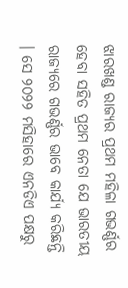ଝାରଖଣ୍ଡ ରାଜ୍ୟର ପ୍ରଥମ ମହିଳା ଗଭର୍ଣ୍ଣର ହେବା ସହିତ ପ୍ରଥମ ନେତା ଯେ ଭାରତୀୟ ରାଜ୍ୟରେ ଗଭର୍ଣ୍ଣର ଭାବେ କାର୍ଯ୍ୟ କରିଛନ୍ତି । ସେ ୨୦୨୨ ମସିହାରେ ଏନଡିଏ ପକ୍ଷରୁ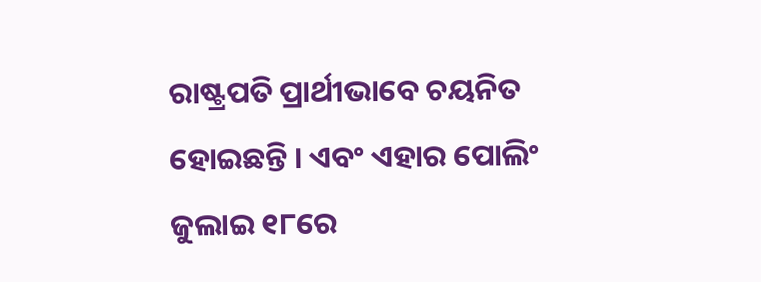ରାଷ୍ଟ୍ରପତି ପ୍ରାର୍ଥୀଭାବେ ଚୟନିତ ହୋଇଛନ୍ତି । ଏବଂ ଏହାର ପୋଲିଂ ଜୁଲାଇ ୧୮ରେ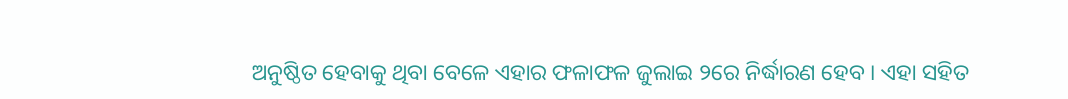ଅନୁଷ୍ଠିତ ହେବାକୁ ଥିବା ବେଳେ ଏହାର ଫଳାଫଳ ଜୁଲାଇ ୨ରେ ନିର୍ଦ୍ଧାରଣ ହେବ । ଏହା ସହିତ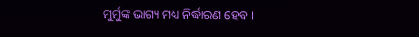ମୁର୍ମୁଙ୍କ ଭାଗ୍ୟ ମଧ୍ୟ ନିର୍ଦ୍ଧାରଣ ହେବ ।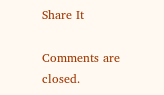Share It

Comments are closed.